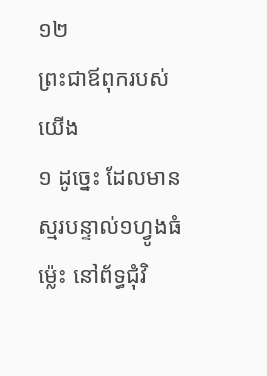១២
ព្រះជាឪពុករបស់យើង
១ ដូច្នេះ ដែលមានស្មរបន្ទាល់១ហ្វូងធំម៉្លេះ នៅព័ទ្ធជុំវិ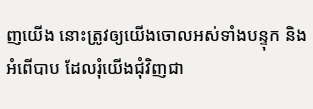ញយើង នោះត្រូវឲ្យយើងចោលអស់ទាំងបន្ទុក និងអំពើបាប ដែលរុំយើងជុំវិញជា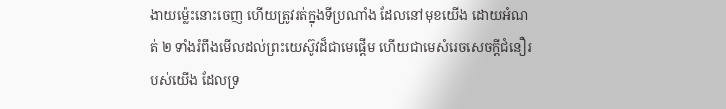ងាយម៉្លេះនោះចេញ ហើយត្រូវរត់ក្នុងទីប្រណាំង ដែលនៅមុខយើង ដោយអំណត់ ២ ទាំងរំពឹងមើលដល់ព្រះយេស៊ូវដ៏ជាមេផ្តើម ហើយជាមេសំរេចសេចក្តីជំនឿរបស់យើង ដែលទ្រ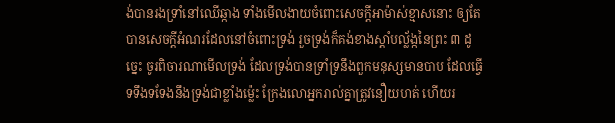ង់បានរងទ្រាំនៅឈើឆ្កាង ទាំងមើលងាយចំពោះសេចក្តីអាម៉ាស់ខ្មាសនោះ ឲ្យតែបានសេចក្តីអំណរដែលនៅចំពោះទ្រង់ រួចទ្រង់ក៏គង់ខាងស្តាំបល្ល័ង្កនៃព្រះ ៣ ដូច្នេះ ចូរពិចារណាមើលទ្រង់ ដែលទ្រង់បានទ្រាំទ្រនឹងពួកមនុស្សមានបាប ដែលធ្វើទទឹងទទែងនឹងទ្រង់ជាខ្លាំងម៉្លេះ ក្រែងលោអ្នករាល់គ្នាត្រូវនឿយហត់ ហើយរ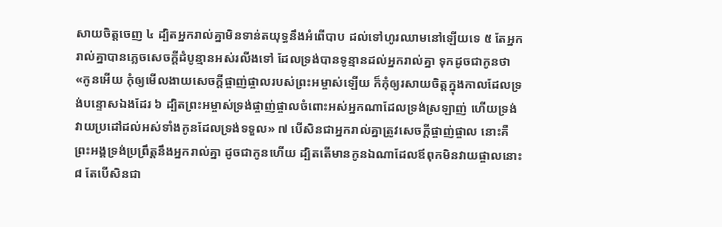សាយចិត្តចេញ ៤ ដ្បិតអ្នករាល់គ្នាមិនទាន់តយុទ្ធនឹងអំពើបាប ដល់ទៅហូរឈាមនៅឡើយទេ ៥ តែអ្នករាល់គ្នាបានភ្លេចសេចក្តីដំបូន្មានអស់រលីងទៅ ដែលទ្រង់បានទូន្មានដល់អ្នករាល់គ្នា ទុកដូចជាកូនថា «កូនអើយ កុំឲ្យមើលងាយសេចក្តីផ្ចាញ់ផ្ចាលរបស់ព្រះអម្ចាស់ឡើយ ក៏កុំឲ្យរសាយចិត្តក្នុងកាលដែលទ្រង់បន្ទោសឯងដែរ ៦ ដ្បិតព្រះអម្ចាស់ទ្រង់ផ្ចាញ់ផ្ចាលចំពោះអស់អ្នកណាដែលទ្រង់ស្រឡាញ់ ហើយទ្រង់វាយប្រដៅដល់អស់ទាំងកូនដែលទ្រង់ទទួល» ៧ បើសិនជាអ្នករាល់គ្នាត្រូវសេចក្តីផ្ចាញ់ផ្ចាល នោះគឺព្រះអង្គទ្រង់ប្រព្រឹត្តនឹងអ្នករាល់គ្នា ដូចជាកូនហើយ ដ្បិតតើមានកូនឯណាដែលឪពុកមិនវាយផ្ចាលនោះ ៨ តែបើសិនជា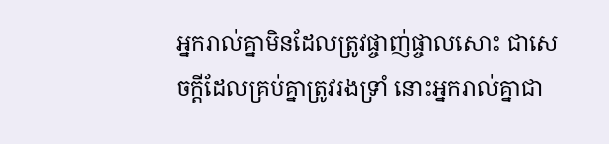អ្នករាល់គ្នាមិនដែលត្រូវផ្ចាញ់ផ្ចាលសោះ ជាសេចក្តីដែលគ្រប់គ្នាត្រូវរងទ្រាំ នោះអ្នករាល់គ្នាជា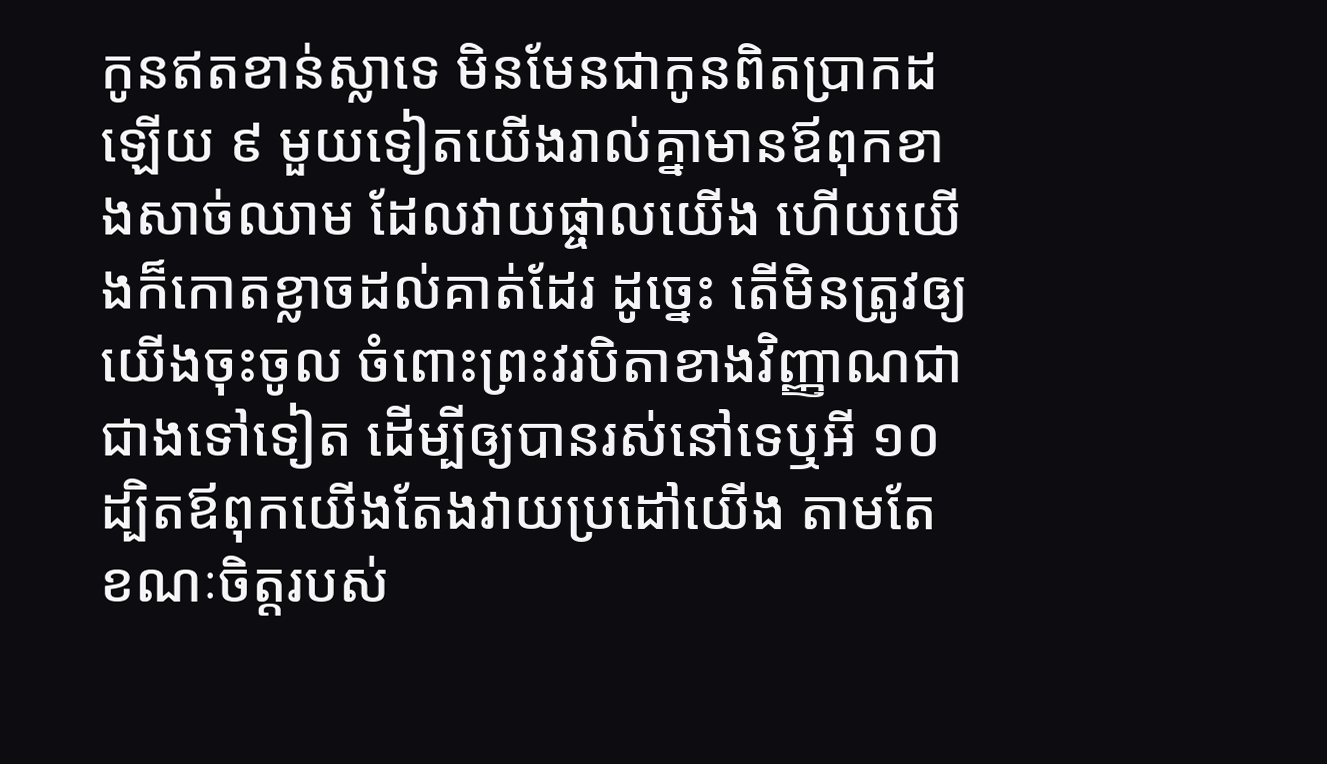កូនឥតខាន់ស្លាទេ មិនមែនជាកូនពិតប្រាកដឡើយ ៩ មួយទៀតយើងរាល់គ្នាមានឪពុកខាងសាច់ឈាម ដែលវាយផ្ចាលយើង ហើយយើងក៏កោតខ្លាចដល់គាត់ដែរ ដូច្នេះ តើមិនត្រូវឲ្យយើងចុះចូល ចំពោះព្រះវរបិតាខាងវិញ្ញាណជាជាងទៅទៀត ដើម្បីឲ្យបានរស់នៅទេឬអី ១០ ដ្បិតឪពុកយើងតែងវាយប្រដៅយើង តាមតែខណៈចិត្តរបស់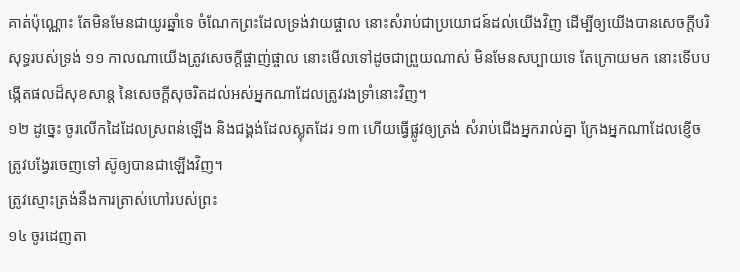គាត់ប៉ុណ្ណោះ តែមិនមែនជាយូរឆ្នាំទេ ចំណែកព្រះដែលទ្រង់វាយផ្ចាល នោះសំរាប់ជាប្រយោជន៍ដល់យើងវិញ ដើម្បីឲ្យយើងបានសេចក្តីបរិសុទ្ធរបស់ទ្រង់ ១១ កាលណាយើងត្រូវសេចក្តីផ្ចាញ់ផ្ចាល នោះមើលទៅដូចជាព្រួយណាស់ មិនមែនសប្បាយទេ តែក្រោយមក នោះទើបបង្កើតផលដ៏សុខសាន្ត នៃសេចក្តីសុចរិតដល់អស់អ្នកណាដែលត្រូវរងទ្រាំនោះវិញ។
១២ ដូច្នេះ ចូរលើកដៃដែលស្រពន់ឡើង និងជង្គង់ដែលស្លុតដែរ ១៣ ហើយធ្វើផ្លូវឲ្យត្រង់ សំរាប់ជើងអ្នករាល់គ្នា ក្រែងអ្នកណាដែលខ្ញើចត្រូវបង្វែរចេញទៅ ស៊ូឲ្យបានជាឡើងវិញ។
ត្រូវស្មោះត្រង់នឹងការត្រាស់ហៅរបស់ព្រះ
១៤ ចូរដេញតា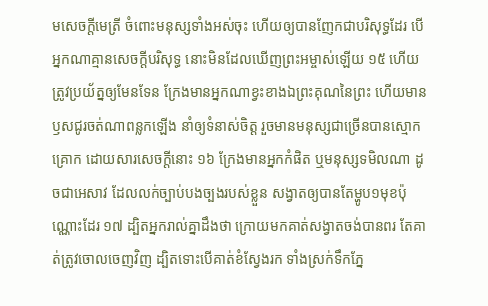មសេចក្តីមេត្រី ចំពោះមនុស្សទាំងអស់ចុះ ហើយឲ្យបានញែកជាបរិសុទ្ធដែរ បើអ្នកណាគ្មានសេចក្តីបរិសុទ្ធ នោះមិនដែលឃើញព្រះអម្ចាស់ឡើយ ១៥ ហើយត្រូវប្រយ័ត្នឲ្យមែនទែន ក្រែងមានអ្នកណាខ្វះខាងឯព្រះគុណនៃព្រះ ហើយមានឫសជូរចត់ណាពន្លកឡើង នាំឲ្យទំនាស់ចិត្ត រួចមានមនុស្សជាច្រើនបានស្មោកគ្រោក ដោយសារសេចក្តីនោះ ១៦ ក្រែងមានអ្នកកំផិត ឬមនុស្សទមិលណា ដូចជាអេសាវ ដែលលក់ច្បាប់បងច្បងរបស់ខ្លួន សង្វាតឲ្យបានតែម្ហូប១មុខប៉ុណ្ណោះដែរ ១៧ ដ្បិតអ្នករាល់គ្នាដឹងថា ក្រោយមកគាត់សង្វាតចង់បានពរ តែគាត់ត្រូវចោលចេញវិញ ដ្បិតទោះបើគាត់ខំស្វែងរក ទាំងស្រក់ទឹកភ្នែ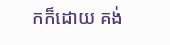កក៏ដោយ គង់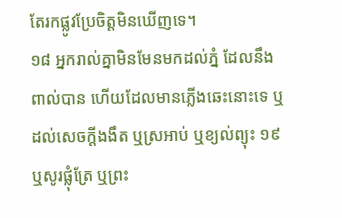តែរកផ្លូវប្រែចិត្តមិនឃើញទេ។
១៨ អ្នករាល់គ្នាមិនមែនមកដល់ភ្នំ ដែលនឹងពាល់បាន ហើយដែលមានភ្លើងឆេះនោះទេ ឬដល់សេចក្តីងងឹត ឬស្រអាប់ ឬខ្យល់ព្យុះ ១៩ ឬសូរផ្លុំត្រែ ឬព្រះ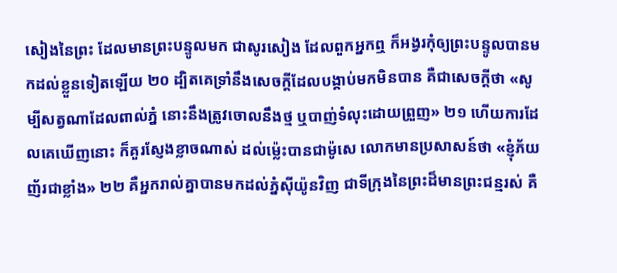សៀងនៃព្រះ ដែលមានព្រះបន្ទូលមក ជាសូរសៀង ដែលពួកអ្នកឮ ក៏អង្វរកុំឲ្យព្រះបន្ទូលបានមកដល់ខ្លួនទៀតឡើយ ២០ ដ្បិតគេទ្រាំនឹងសេចក្តីដែលបង្គាប់មកមិនបាន គឺជាសេចក្តីថា «សូម្បីសត្វណាដែលពាល់ភ្នំ នោះនឹងត្រូវចោលនឹងថ្ម ឬបាញ់ទំលុះដោយព្រួញ» ២១ ហើយការដែលគេឃើញនោះ ក៏គួរស្ញែងខ្លាចណាស់ ដល់ម៉្លេះបានជាម៉ូសេ លោកមានប្រសាសន៍ថា «ខ្ញុំភ័យញ័រជាខ្លាំង» ២២ គឺអ្នករាល់គ្នាបានមកដល់ភ្នំស៊ីយ៉ូនវិញ ជាទីក្រុងនៃព្រះដ៏មានព្រះជន្មរស់ គឺ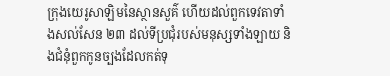ក្រុងយេរូសាឡិមនៃស្ថានសួគ៌ ហើយដល់ពួកទេវតាទាំងសល់សែន ២៣ ដល់ទីប្រជុំរបស់មនុស្សទាំងឡាយ និងជំនុំពួកកូនច្បងដែលកត់ទុ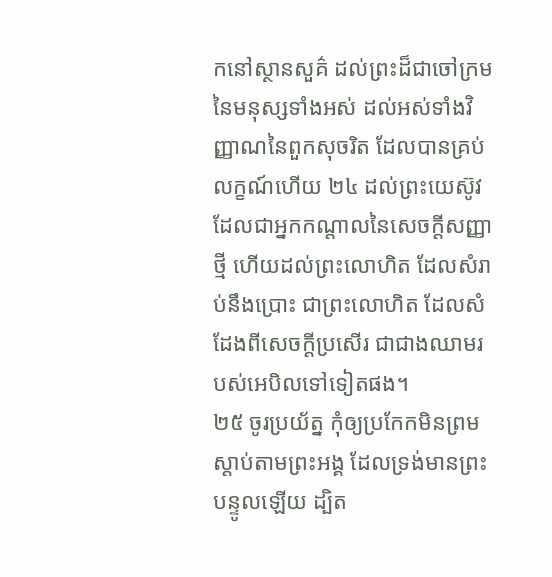កនៅស្ថានសួគ៌ ដល់ព្រះដ៏ជាចៅក្រមនៃមនុស្សទាំងអស់ ដល់អស់ទាំងវិញ្ញាណនៃពួកសុចរិត ដែលបានគ្រប់លក្ខណ៍ហើយ ២៤ ដល់ព្រះយេស៊ូវ ដែលជាអ្នកកណ្តាលនៃសេចក្តីសញ្ញាថ្មី ហើយដល់ព្រះលោហិត ដែលសំរាប់នឹងប្រោះ ជាព្រះលោហិត ដែលសំដែងពីសេចក្តីប្រសើរ ជាជាងឈាមរបស់អេបិលទៅទៀតផង។
២៥ ចូរប្រយ័ត្ន កុំឲ្យប្រកែកមិនព្រមស្តាប់តាមព្រះអង្គ ដែលទ្រង់មានព្រះបន្ទូលឡើយ ដ្បិត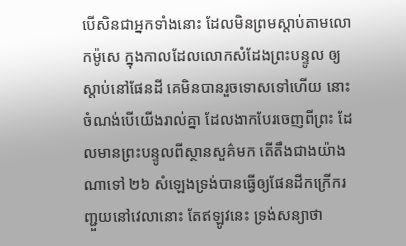បើសិនជាអ្នកទាំងនោះ ដែលមិនព្រមស្តាប់តាមលោកម៉ូសេ ក្នុងកាលដែលលោកសំដែងព្រះបន្ទូល ឲ្យស្តាប់នៅផែនដី គេមិនបានរួចទោសទៅហើយ នោះចំណង់បើយើងរាល់គ្នា ដែលងាកបែរចេញពីព្រះ ដែលមានព្រះបន្ទូលពីស្ថានសួគ៌មក តើតឹងជាងយ៉ាងណាទៅ ២៦ សំឡេងទ្រង់បានធ្វើឲ្យផែនដីកក្រើករញ្ជួយនៅវេលានោះ តែឥឡូវនេះ ទ្រង់សន្យាថា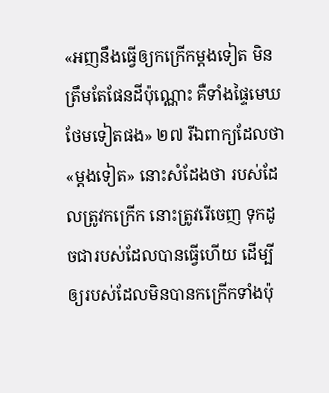«អញនឹងធ្វើឲ្យកក្រើកម្តងទៀត មិនត្រឹមតែផែនដីប៉ុណ្ណោះ គឺទាំងផ្ទៃមេឃថែមទៀតផង» ២៧ រីឯពាក្យដែលថា «ម្តងទៀត» នោះសំដែងថា របស់ដែលត្រូវកក្រើក នោះត្រូវរើចេញ ទុកដូចជារបស់ដែលបានធ្វើហើយ ដើម្បីឲ្យរបស់ដែលមិនបានកក្រើកទាំងប៉ុ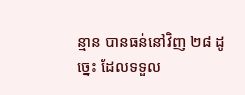ន្មាន បានធន់នៅវិញ ២៨ ដូច្នេះ ដែលទទួល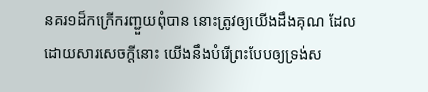នគរ១ដ៏កក្រើករញ្ជួយពុំបាន នោះត្រូវឲ្យយើងដឹងគុណ ដែលដោយសារសេចក្តីនោះ យើងនឹងបំរើព្រះបែបឲ្យទ្រង់ស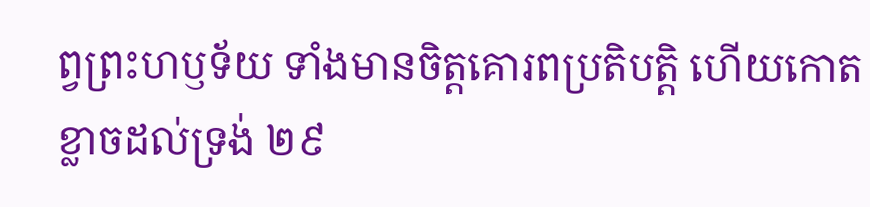ព្វព្រះហឫទ័យ ទាំងមានចិត្តគោរពប្រតិបត្តិ ហើយកោតខ្លាចដល់ទ្រង់ ២៩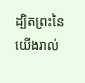ដ្បិតព្រះនៃយើងរាល់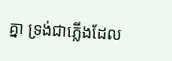គ្នា ទ្រង់ជាភ្លើងដែល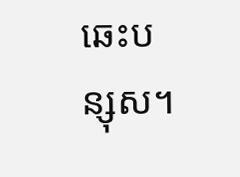ឆេះបន្សុស។